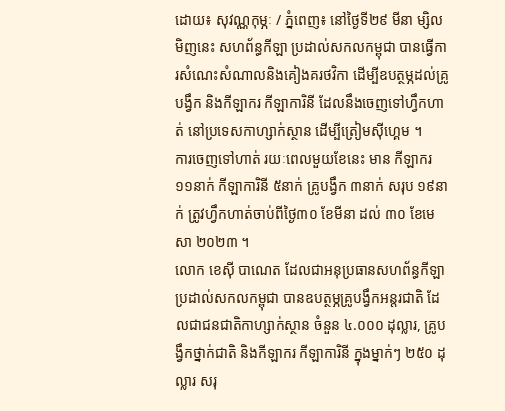ដោយ៖ សុវណ្ណកុម្ភៈ / ភ្នំពេញ៖ នៅថ្ងៃទី២៩ មីនា ម្សិលមិញនេះ សហព័ន្ធកីឡា ប្រដាល់សកលកម្ពុជា បានធ្វើការសំណេះសំណាលនិងគៀងគរថវិកា ដើម្បីឧបត្ថម្ភដល់គ្រូបង្វឹក និងកីឡាករ កីឡាការិនី ដែលនឹងចេញទៅហ្វឹកហាត់ នៅប្រទេសកាហ្សាក់ស្ថាន ដើម្បីត្រៀមស៊ីហ្គេម ។
ការចេញទៅហាត់ រយៈពេលមួយខែនេះ មាន កីឡាករ ១១នាក់ កីឡាការិនី ៥នាក់ គ្រូបង្វឹក ៣នាក់ សរុប ១៩នាក់ ត្រូវហ្វឹកហាត់ចាប់ពីថ្ងៃ៣០ ខែមីនា ដល់ ៣០ ខែមេសា ២០២៣ ។
លោក ខេស៊ី បាណេត ដែលជាអនុប្រធានសហព័ន្ធកីឡាប្រដាល់សកលកម្ពុជា បានឧបត្ថម្ភគ្រូបង្វឹកអន្តរជាតិ ដែលជាជនជាតិកាហ្សាក់ស្ថាន ចំនួន ៤.០០០ ដុល្លារ, គ្រូបង្វឹកថ្នាក់ជាតិ និងកីឡាករ កីឡាការិនី ក្នុងម្នាក់ៗ ២៥០ ដុល្លារ សរុ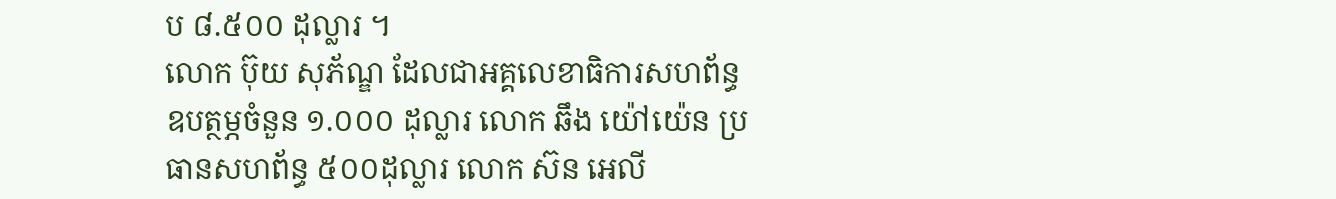ប ៨.៥០០ ដុល្លារ ។
លោក ប៊ុយ សុភ័ណ្ឌ ដែលជាអគ្គលេខាធិការសហព័ន្ធ ឧបត្ថម្ភចំនួន ១.០០០ ដុល្លារ លោក ឆឹង យ៉ៅយ៉េន ប្រធានសហព័ន្ធ ៥០០ដុល្លារ លោក ស៊ន អេលី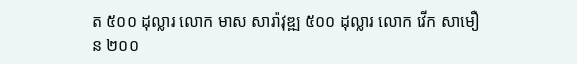ត ៥០០ ដុល្លារ លោក មាស សារ៉ាវុឌ្ឍ ៥០០ ដុល្លារ លោក វើក សាមឿន ២០០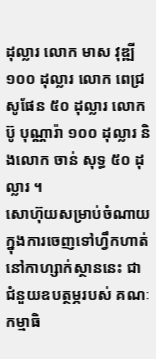ដុល្លារ លោក មាស វុឌ្ឍី១០០ ដុល្លារ លោក ពេជ្រ សូផែន ៥០ ដុល្លារ លោក ប៊ូ បុណ្ណារ៉ា ១០០ ដុល្លារ និងលោក ចាន់ សុទ្ធ ៥០ ដុល្លារ ។
សោហ៊ុយសម្រាប់ចំណាយ ក្នុងការចេញទៅហ្វឹកហាត់ នៅកាហ្សាក់ស្ថាននេះ ជាជំនួយឧបត្ថម្ភរបស់ គណៈកម្មាធិ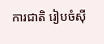ការជាតិ រៀបចំស៊ី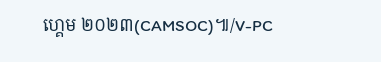ហ្គេម ២០២៣(CAMSOC)៕/V-PC